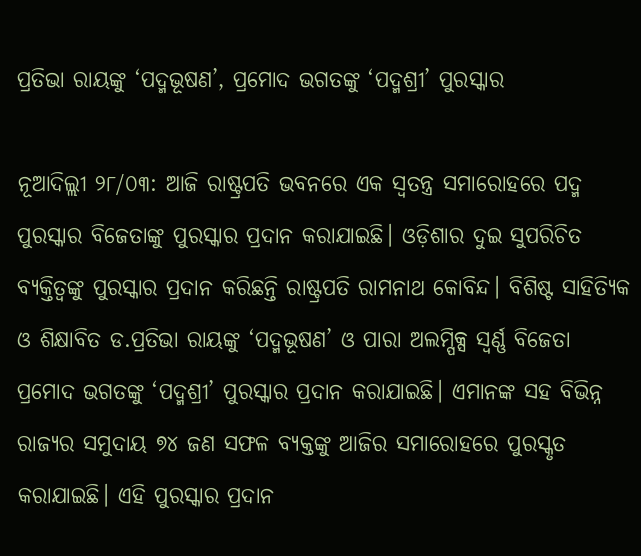ପ୍ରତିଭା ରାୟଙ୍କୁ ‘ପଦ୍ମଭୂଷଣ’, ପ୍ରମୋଦ ଭଗତଙ୍କୁ ‘ପଦ୍ମଶ୍ରୀ’ ପୁରସ୍କାର

ନୂଆଦିଲ୍ଲୀ ୨୮/୦୩: ଆଜି ରାଷ୍ଟ୍ରପତି ଭବନରେ ଏକ ସ୍ବତନ୍ତ୍ର ସମାରୋହରେ ପଦ୍ମ ପୁରସ୍କାର ବିଜେତାଙ୍କୁ ପୁରସ୍କାର ପ୍ରଦାନ କରାଯାଇଛି। ଓଡ଼ିଶାର ଦୁଇ ସୁପରିଚିତ ବ୍ୟକ୍ତିତ୍ବଙ୍କୁ ପୁରସ୍କାର ପ୍ରଦାନ କରିଛନ୍ତି ରାଷ୍ଟ୍ରପତି ରାମନାଥ କୋବିନ୍ଦ। ବିଶିଷ୍ଟ ‌ସାହିତ୍ୟିକ ଓ ଶିକ୍ଷାବିତ ଡ.ପ୍ରତିଭା ରାୟଙ୍କୁ ‘ପଦ୍ମଭୂଷଣ’ ଓ ପାରା ଅଲମ୍ପିକ୍ସ ସ୍ବର୍ଣ୍ଣ ବିଜେତା ପ୍ରମୋଦ ଭଗତଙ୍କୁ ‘ପଦ୍ମଶ୍ରୀ’ ପୁରସ୍କାର ପ୍ରଦାନ କରାଯାଇଛି। ଏମାନଙ୍କ ସହ ବିଭିନ୍ନ ରାଜ୍ୟର ସମୁଦାୟ ୭୪ ଜଣ ସଫଳ ବ୍ୟକ୍ତଙ୍କୁ ଆଜିର ସମାରୋହରେ ପୁରସ୍କୃତ କରାଯାଇଛି। ଏହି ପୁରସ୍କାର ପ୍ରଦାନ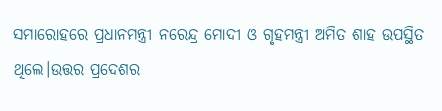ସମାରୋହରେ ପ୍ରଧାନମନ୍ତ୍ରୀ ନରେନ୍ଦ୍ର ମୋଦୀ ଓ ଗୃହମନ୍ତ୍ରୀ ଅମିତ ଶାହ ଉପସ୍ଥିତ ଥିଲେ।ଉତ୍ତର ପ୍ରଦେଶର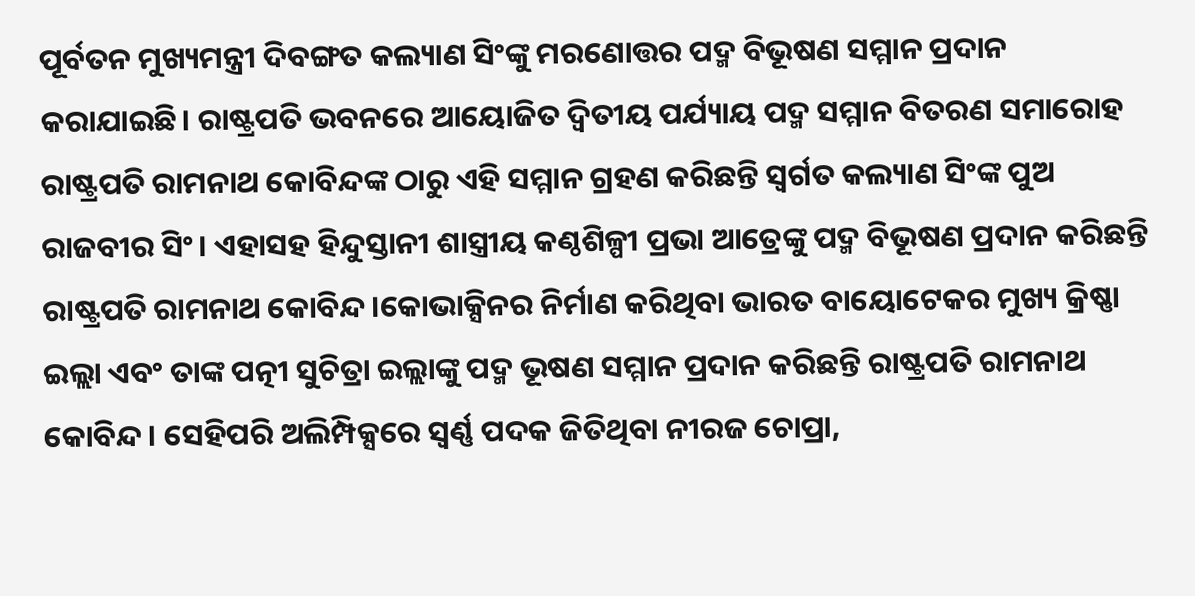ପୂର୍ବତନ ମୁଖ୍ୟମନ୍ତ୍ରୀ ଦିବଙ୍ଗତ କଲ୍ୟାଣ ସିଂଙ୍କୁ ମରଣୋତ୍ତର ପଦ୍ମ ବିଭୂଷଣ ସମ୍ମାନ ପ୍ରଦାନ କରାଯାଇଛି। ରାଷ୍ଟ୍ରପତି ଭବନରେ ଆୟୋଜିତ ଦ୍ୱିତୀୟ ପର୍ଯ୍ୟାୟ ପଦ୍ମ ସମ୍ମାନ ବିତରଣ ସମାରୋହ ରାଷ୍ଟ୍ରପତି ରାମନାଥ କୋବିନ୍ଦଙ୍କ ଠାରୁ ଏହି ସମ୍ମାନ ଗ୍ରହଣ କରିଛନ୍ତି ସ୍ୱର୍ଗତ କଲ୍ୟାଣ ସିଂଙ୍କ ପୁଅ ରାଜବୀର ସିଂ। ଏହାସହ ହିନ୍ଦୁସ୍ତାନୀ ଶାସ୍ତ୍ରୀୟ କଣ୍ଠଶିଳ୍ପୀ ପ୍ରଭା ଆତ୍ରେଙ୍କୁ ପଦ୍ମ ବିଭୂଷଣ ପ୍ରଦାନ କରିଛନ୍ତି ରାଷ୍ଟ୍ରପତି ରାମନାଥ କୋବିନ୍ଦ।କୋଭାକ୍ସିନର ନିର୍ମାଣ କରିଥିବା ଭାରତ ବାୟୋଟେକର ମୁଖ୍ୟ କ୍ରିଷ୍ଣା ଇଲ୍ଲା ଏବଂ ତାଙ୍କ ପତ୍ନୀ ସୁଚିତ୍ରା ଇଲ୍ଲାଙ୍କୁ ପଦ୍ମ ଭୂଷଣ ସମ୍ମାନ ପ୍ରଦାନ କରିଛନ୍ତି ରାଷ୍ଟ୍ରପତି ରାମନାଥ କୋବିନ୍ଦ। ସେହିପରି ଅଲିମ୍ପିକ୍ସରେ ସ୍ୱର୍ଣ୍ଣ ପଦକ ଜିତିଥିବା ନୀରଜ ଚୋପ୍ରା,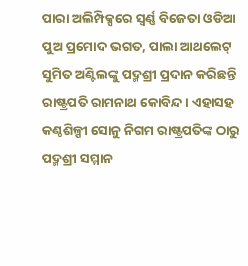ପାରା ଅଲିମ୍ପିକ୍ସରେ ସ୍ୱର୍ଣ୍ଣ ବିଜେତା ଓଡିଆ ପୁଅ ପ୍ରମୋଦ ଭଗତ, ପାଲା ଆଥଲେଟ୍ ସୁମିତ ଅଣ୍ଟିଲଙ୍କୁ ପଦ୍ମଶ୍ରୀ ପ୍ରଦାନ କରିଛନ୍ତି ରାଷ୍ଟ୍ରପତି ରାମନାଥ କୋବିନ୍ଦ। ଏହାସହ କଣ୍ଠଶିଳ୍ପୀ ସୋନୁ ନିଗମ ରାଷ୍ଟ୍ରପତିଙ୍କ ଠାରୁ ପଦ୍ମଶ୍ରୀ ସମ୍ମାନ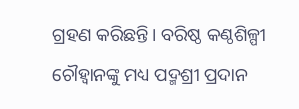ଗ୍ରହଣ କରିଛନ୍ତି। ବରିଷ୍ଠ କଣ୍ଠଶିଳ୍ପୀ ଚୌହ୍ୱାନଙ୍କୁ ମଧ୍ୟ ପଦ୍ମଶ୍ରୀ ପ୍ରଦାନ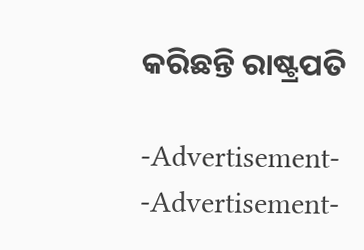କରିଛନ୍ତି ରାଷ୍ଟ୍ରପତି

-Advertisement-
-Advertisement-